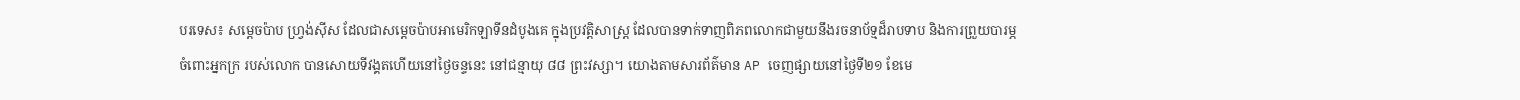បរទេស៖ សម្តេចប៉ាប ហ្វ្រង់ស៊ីស ដែលជាសម្តេចប៉ាបអាមេរិកឡាទីនដំបូងគេ ក្នុងប្រវត្តិសាស្ត្រ ដែលបានទាក់ទាញពិភពលោកជាមួយនឹងរចនាប័ទ្មដ៏រាបទាប និងការព្រួយបារម្ភចំពោះអ្នកក្រ របស់លោក បានសោយទីវង្គតហើយនៅថ្ងៃចន្ទនេះ នៅជន្មាយុ ៨៨ ព្រះវស្សា។ យោងតាមសារព័ត៌មាន AP ចេញផ្សាយនៅថ្ងៃទី២១ ខែមេ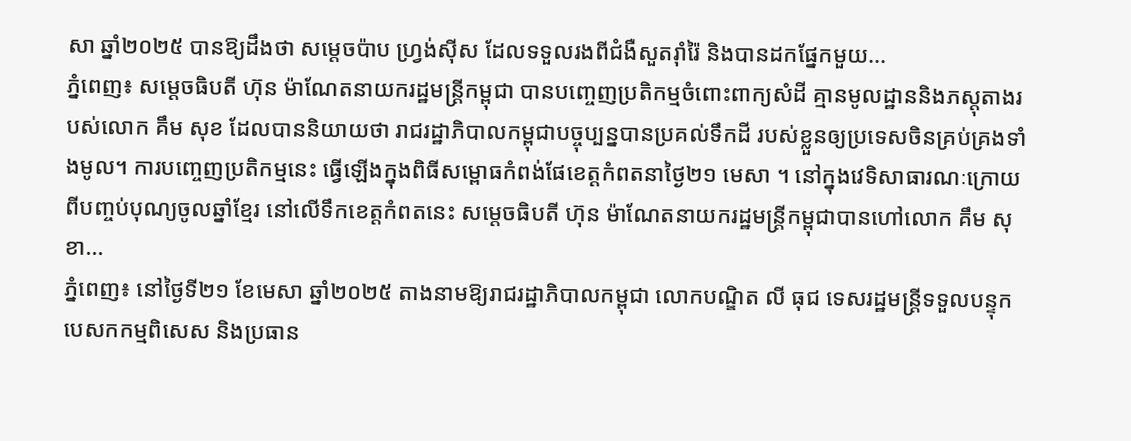សា ឆ្នាំ២០២៥ បានឱ្យដឹងថា សម្តេចប៉ាប ហ្វ្រង់ស៊ីស ដែលទទួលរងពីជំងឺសួតរ៉ាំរ៉ៃ និងបានដកផ្នែកមួយ...
ភ្នំពេញ៖ សម្តេចធិបតី ហ៊ុន ម៉ាណែតនាយករដ្ឋមន្រ្តីកម្ពុជា បានបញ្ចេញប្រតិកម្មចំពោះពាក្យសំដី គ្មានមូលដ្ឋាននិងភស្តុតាងរបស់លោក គឹម សុខ ដែលបាននិយាយថា រាជរដ្ឋាភិបាលកម្ពុជាបច្ចុប្បន្នបានប្រគល់ទឹកដី របស់ខ្លួនឲ្យប្រទេសចិនគ្រប់គ្រងទាំងមូល។ ការបញ្ចេញប្រតិកម្មនេះ ធ្វើឡើងក្នុងពិធីសម្ពោធកំពង់ផែខេត្តកំពតនាថ្ងៃ២១ មេសា ។ នៅក្នុងវេទិសាធារណៈក្រោយពីបញ្ចប់បុណ្យចូលឆ្នាំខ្មែរ នៅលើទឹកខេត្តកំពតនេះ សម្តេចធិបតី ហ៊ុន ម៉ាណែតនាយករដ្ឋមន្រ្តីកម្ពុជាបានហៅលោក គឹម សុខា...
ភ្នំពេញ៖ នៅថ្ងៃទី២១ ខែមេសា ឆ្នាំ២០២៥ តាងនាមឱ្យរាជរដ្ឋាភិបាលកម្ពុជា លោកបណ្ឌិត លី ធុជ ទេសរដ្ឋមន្ត្រីទទួលបន្ទុកបេសកកម្មពិសេស និងប្រធាន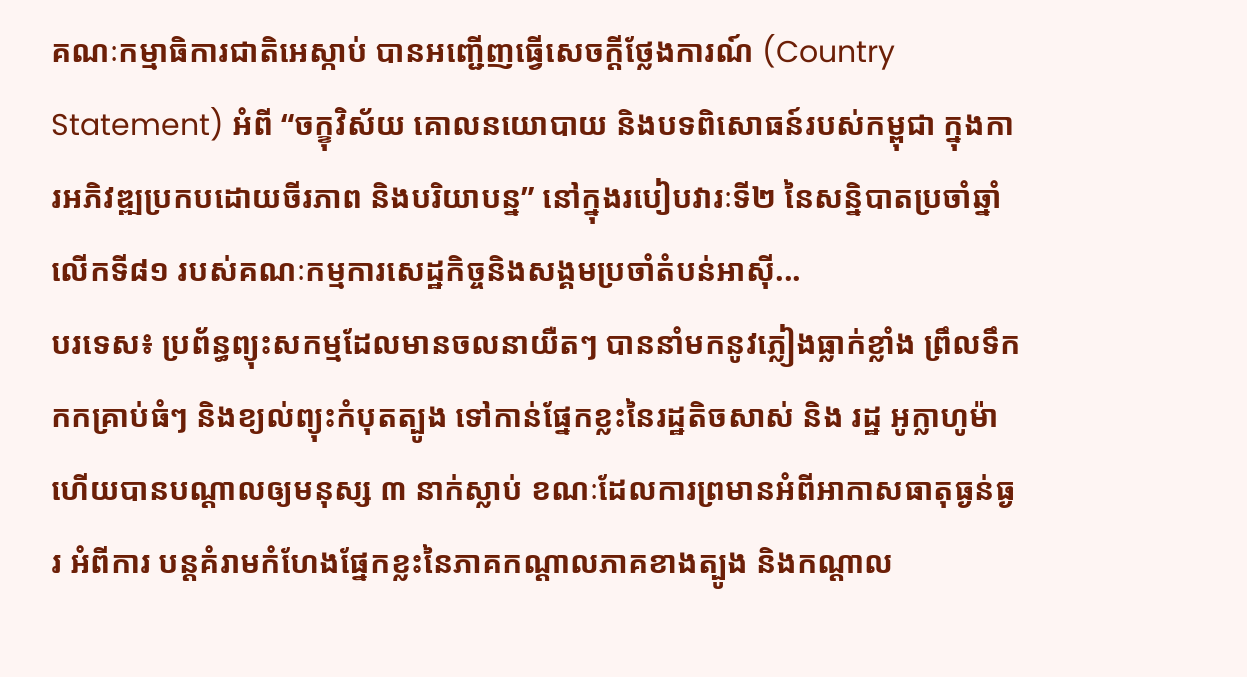គណៈកម្មាធិការជាតិអេស្កាប់ បានអញ្ជើញធ្វើសេចក្តីថ្លែងការណ៍ (Country Statement) អំពី “ចក្ខុវិស័យ គោលនយោបាយ និងបទពិសោធន៍របស់កម្ពុជា ក្នុងការអភិវឌ្ឍប្រកបដោយចីរភាព និងបរិយាបន្ន” នៅក្នុងរបៀបវារៈទី២ នៃសន្និបាតប្រចាំឆ្នាំលើកទី៨១ របស់គណៈកម្មការសេដ្ឋកិច្ចនិងសង្គមប្រចាំតំបន់អាស៊ី...
បរទេស៖ ប្រព័ន្ធព្យុះសកម្មដែលមានចលនាយឺតៗ បាននាំមកនូវភ្លៀងធ្លាក់ខ្លាំង ព្រឹលទឹកកកគ្រាប់ធំៗ និងខ្យល់ព្យុះកំបុតត្បូង ទៅកាន់ផ្នែកខ្លះនៃរដ្ឋតិចសាស់ និង រដ្ឋ អូក្លាហូម៉ា ហើយបានបណ្តាលឲ្យមនុស្ស ៣ នាក់ស្លាប់ ខណៈដែលការព្រមានអំពីអាកាសធាតុធ្ងន់ធ្ងរ អំពីការ បន្តគំរាមកំហែងផ្នែកខ្លះនៃភាគកណ្តាលភាគខាងត្បូង និងកណ្តាល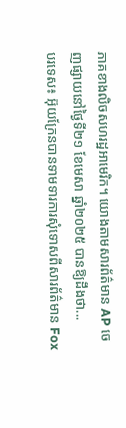ភាគខាងលិចសហរដ្ឋអាមេរិក។ យោងតាមសារព័ត៌មាន AP ចេញផ្សាយនៅថ្ងៃទី២១ ខែមេសា ឆ្នាំ២០២៥ បានឱ្យដឹងថា...
បរទេស៖ អ៊ុយក្រែនបានទាមទារការសុំទោសពីសារព័ត៌មាន Fox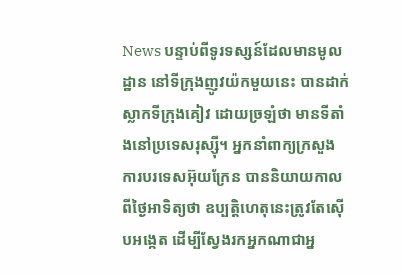News បន្ទាប់ពីទូរទស្សន៍ដែលមានមូលដ្ឋាន នៅទីក្រុងញូវយ៉កមួយនេះ បានដាក់ស្លាកទីក្រុងគៀវ ដោយច្រឡំថា មានទីតាំងនៅប្រទេសរុស្ស៊ី។ អ្នកនាំពាក្យក្រសួងការបរទេសអ៊ុយក្រែន បាននិយាយកាលពីថ្ងៃអាទិត្យថា ឧប្បត្តិហេតុនេះត្រូវតែស៊ើបអង្កេត ដើម្បីស្វែងរកអ្នកណាជាអ្ន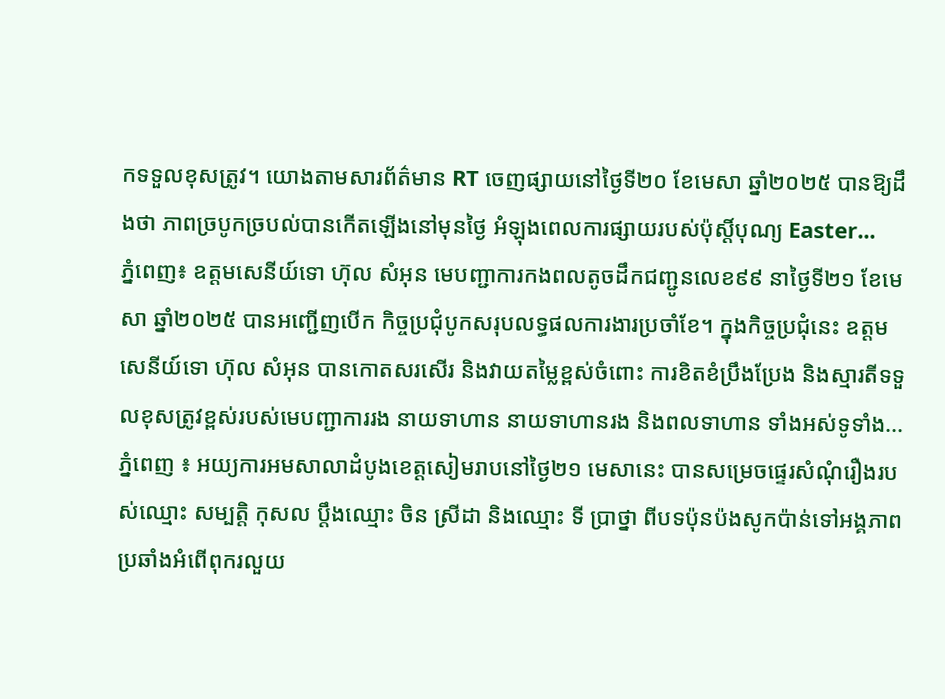កទទួលខុសត្រូវ។ យោងតាមសារព័ត៌មាន RT ចេញផ្សាយនៅថ្ងៃទី២០ ខែមេសា ឆ្នាំ២០២៥ បានឱ្យដឹងថា ភាពច្របូកច្របល់បានកើតឡើងនៅមុនថ្ងៃ អំឡុងពេលការផ្សាយរបស់ប៉ុស្តិ៍បុណ្យ Easter...
ភ្នំពេញ៖ ឧត្តមសេនីយ៍ទោ ហ៊ុល សំអុន មេបញ្ជាការកងពលតូចដឹកជញ្ជូនលេខ៩៩ នាថ្ងៃទី២១ ខែមេសា ឆ្នាំ២០២៥ បានអញ្ជើញបើក កិច្ចប្រជុំបូកសរុបលទ្ធផលការងារប្រចាំខែ។ ក្នុងកិច្ចប្រជុំនេះ ឧត្តមសេនីយ៍ទោ ហ៊ុល សំអុន បានកោតសរសើរ និងវាយតម្លៃខ្ពស់ចំពោះ ការខិតខំប្រឹងប្រែង និងស្មារតីទទួលខុសត្រូវខ្ពស់របស់មេបញ្ជាការរង នាយទាហាន នាយទាហានរង និងពលទាហាន ទាំងអស់ទូទាំង...
ភ្នំពេញ ៖ អយ្យការអមសាលាដំបូងខេត្តសៀមរាបនៅថ្ងៃ២១ មេសានេះ បានសម្រេចផ្ទេរសំណុំរឿងរបស់ឈ្មោះ សម្បត្តិ កុសល ប្តឹងឈ្មោះ ចិន ស្រីដា និងឈ្មោះ ទី ប្រាថ្នា ពីបទប៉ុនប៉ងសូកប៉ាន់ទៅអង្គភាពប្រឆាំងអំពើពុករលួយ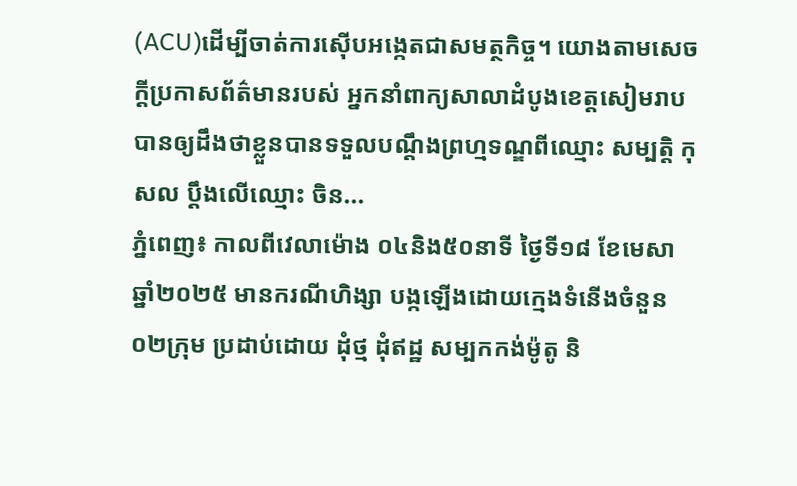(ACU)ដើម្បីចាត់ការស៊ើបអង្កេតជាសមត្ថកិច្ច។ យោងតាមសេចក្តីប្រកាសព័ត៌មានរបស់ អ្នកនាំពាក្យសាលាដំបូងខេត្តសៀមរាប បានឲ្យដឹងថាខ្លួនបានទទួលបណ្តឹងព្រហ្មទណ្ឌពីឈ្មោះ សម្បត្តិ កុសល ប្តឹងលើឈ្មោះ ចិន...
ភ្នំពេញ៖ កាលពីវេលាម៉ោង ០៤និង៥០នាទី ថ្ងៃទី១៨ ខែមេសា ឆ្នាំ២០២៥ មានករណីហិង្សា បង្កឡើងដោយក្មេងទំនើងចំនួន ០២ក្រុម ប្រដាប់ដោយ ដុំថ្ម ដុំឥដ្ឋ សម្បកកង់ម៉ូតូ និ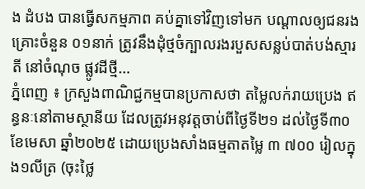ង ដំបង បានធ្វើសកម្មភាព គប់គ្នាទៅវិញទៅមក បណ្តាលឲ្យជនរងគ្រោះចំនួន ០១នាក់ ត្រូវនឹងដុំថ្មចំក្បាលរងរបួសសន្លប់បាត់បង់ស្មារតី នៅចំណុច ផ្លូវដីថ្មី...
ភ្នំពេញ ៖ ក្រសួងពាណិជ្ជកម្មបានប្រកាសថា តម្លៃលក់រាយប្រេង ឥន្ធនៈនៅតាមស្ថានីយ ដែលត្រូវអនុវត្តចាប់ពីថ្ងៃទី២១ ដល់ថ្ងៃទី៣០ ខែមេសា ឆ្នាំ២០២៥ ដោយប្រេងសាំងធម្មតាតម្លៃ ៣ ៧០០ រៀលក្នុង១លីត្រ (ចុះថ្លៃ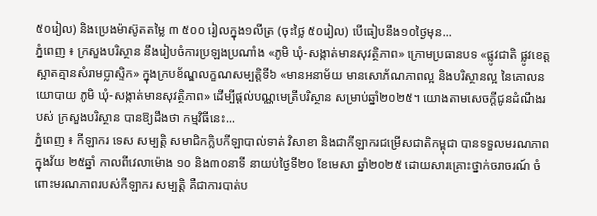៥០រៀល) និងប្រេងម៉ាស៊ូតតម្លៃ ៣ ៥០០ រៀលក្នុង១លីត្រ (ចុះថ្លៃ ៥០រៀល) បើធៀបនឹង១០ថ្ងៃមុន...
ភ្នំពេញ ៖ ក្រសួងបរិស្ថាន នឹងរៀបចំការប្រឡងប្រណាំង «ភូមិ ឃុំ-សង្កាត់មានសុវត្ថិភាព» ក្រោមប្រធានបទ «ផ្លូវជាតិ ផ្លូវខេត្តស្អាតគ្មានសំរាមប្លាស្ទិក» ក្នុងក្របខ័ណ្ឌលក្ខណសម្បត្តិទី៦ «មានអនាម័យ មានសោភ័ណភាពល្អ និងបរិស្ថានល្អ នៃគោលនយោបាយ ភូមិ ឃុំ-សង្កាត់មានសុវត្ថិភាព» ដើម្បីផ្តល់បណ្ណមេត្រីបរិស្ថាន សម្រាប់ឆ្នាំ២០២៥។ យោងតាមសេចក្ដីជូនដំណឹងរបស់ ក្រសួងបរិស្ថាន បានឱ្យដឹងថា កម្មវិធីនេះ...
ភ្នំពេញ ៖ កីឡាករ ទេស សម្បត្តិ សមាជិកក្លិបកីឡាបាល់ទាត់ វិសាខា និងជាកីឡាករជម្រើសជាតិកម្ពុជា បានទទួលមរណភាពក្នុងវ័យ ២៥ឆ្នាំ កាលពីវេលាម៉ោង ១០ និង៣០នាទី នាយប់ថ្ងៃទី២០ ខែមេសា ឆ្នាំ២០២៥ ដោយសារគ្រោះថ្នាក់ចរាចរណ៍ ចំពោះមរណភាពរបស់កីឡាករ សម្បត្ដិ គឺជាការបាត់ប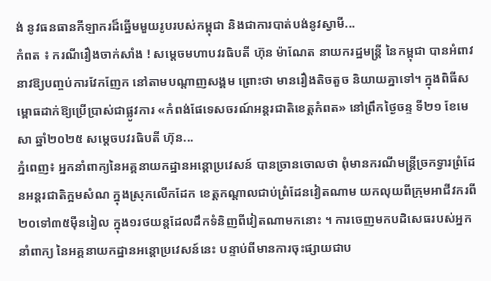ង់ នូវធនធានកីឡាករដ៏ឆ្នើមមួយរូបរបស់កម្ពុជា និងជាការបាត់បង់នូវស្វាមី...
កំពត ៖ ករណីរឿងចាក់សាំង ! សម្តេចមហាបវរធិបតី ហ៊ុន ម៉ាណែត នាយករដ្ឋមន្ត្រី នៃកម្ពុជា បានអំពាវនាវឱ្យបញ្ចប់ការវែកញែក នៅតាមបណ្ដាញសង្គម ព្រោះថា មានរឿងតិចតួច និយាយគ្នាទៅ។ ក្នុងពិធីសម្ពោធដាក់ឱ្យប្រើប្រាស់ជាផ្លូវការ «កំពង់ផែទេសចរណ៍អន្តរជាតិខេត្តកំពត» នៅព្រឹកថ្ងៃចន្ទ ទី២១ ខែមេសា ឆ្នាំ២០២៥ សម្តេចបវរធិបតី ហ៊ុន...
ភ្នំពេញ៖ អ្នកនាំពាក្យនៃអគ្គនាយកដ្ឋានអន្តោប្រវេសន៍ បានច្រានចោលថា ពុំមានករណីមន្ត្រីច្រកទ្វារព្រំដែនអន្តរជាតិក្អមសំណ ក្នុងស្រុកលើកដែក ខេត្តកណ្តាលជាប់ព្រំដែនវៀតណាម យកលុយពីក្រុមអាជីវករពី២០ទៅ៣៥ម៉ឺនរៀល ក្នុង១រថយន្តដែលដឹកទំនិញពីវៀតណាមកនោះ ។ ការចេញមកបដិសេធរបស់អ្នកនាំពាក្យ នៃអគ្គនាយកដ្ឋានអន្តោប្រវេសន៍នេះ បន្ទាប់ពីមានការចុះផ្សាយជាប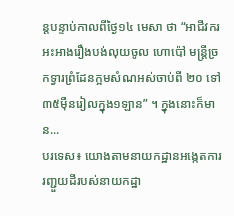ន្តបន្ទាប់កាលពីថ្ងៃ១៤ មេសា ថា “អាជីវករអះអាងរឿងបង់លុយចូល ហោប៉ៅ មន្ត្រីច្រកទ្វារព្រំដែនក្អមសំណអស់ចាប់ពី ២០ ទៅ ៣៥ម៉ឺនរៀលក្នុង១ឡាន” ។ ក្នុងនោះក៏មាន...
បរទេស៖ យោងតាមនាយកដ្ឋានអង្កេតការរញ្ជួយដីរបស់នាយកដ្ឋា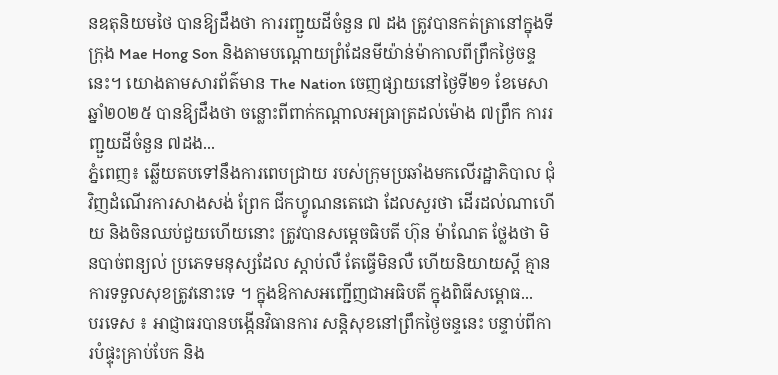នឧតុនិយមថៃ បានឱ្យដឹងថា ការរញ្ជួយដីចំនួន ៧ ដង ត្រូវបានកត់ត្រានៅក្នុងទីក្រុង Mae Hong Son និងតាមបណ្តោយព្រំដែនមីយ៉ាន់ម៉ាកាលពីព្រឹកថ្ងៃចន្ទនេះ។ យោងតាមសារព័ត៌មាន The Nation ចេញផ្សាយនៅថ្ងៃទី២១ ខែមេសា ឆ្នាំ២០២៥ បានឱ្យដឹងថា ចន្លោះពីពាក់កណ្តាលអធ្រាត្រដល់ម៉ោង ៧ព្រឹក ការរញ្ជួយដីចំនួន ៧ដង...
ភ្នំពេញ៖ ឆ្លើយតបទៅនឹងការពេបជ្រាយ របស់ក្រុមប្រឆាំងមកលើរដ្ឋាភិបាល ជុំវិញដំណើរការសាងសង់ ព្រែក ជីកហ្វូណនតេជោ ដែលសួរថា ដើរដល់ណាហើយ និងចិនឈប់ជួយហើយនោះ ត្រូវបានសម្តេចធិបតី ហ៊ុន ម៉ាណែត ថ្លែងថា មិនបាច់ពន្យល់ ប្រភេទមនុស្សដែល ស្តាប់លឺ តែធ្វើមិនលឺ ហើយនិយាយស្តី គ្មានការទទួលសុខត្រូវនោះទេ ។ ក្នុងឱកាសអញ្ជើញជាអធិបតី ក្នុងពិធីសម្ពោធ...
បរទេស ៖ អាជ្ញាធរបានបង្កើនវិធានការ សន្តិសុខនៅព្រឹកថ្ងៃចន្ទនេះ បន្ទាប់ពីការបំផ្ទុះគ្រាប់បែក និង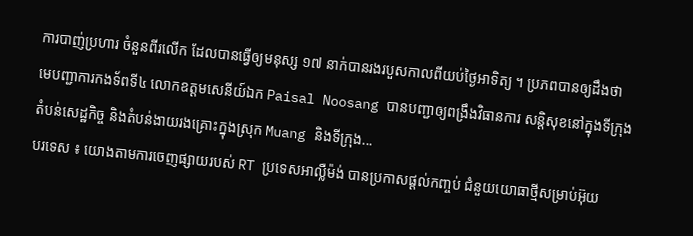ការបាញ់ប្រហារ ចំនួនពីរលើក ដែលបានធ្វើឲ្យមនុស្ស ១៧ នាក់បានរងរបួសកាលពីយប់ថ្ងៃអាទិត្យ ។ ប្រភពបានឲ្យដឹងថា មេបញ្ជាការកងទ័ពទី៤ លោកឧត្តមសេនីយ៍ឯក Paisal Noosang បានបញ្ជាឲ្យពង្រឹងវិធានការ សន្តិសុខនៅក្នុងទីក្រុង តំបន់សេដ្ឋកិច្ច និងតំបន់ងាយរងគ្រោះក្នុងស្រុក Muang និងទីក្រុង...
បរទេស ៖ យោងតាមការចេញផ្សាយរបស់ RT ប្រទេសអាល្លឺម៉ង់ បានប្រកាសផ្តល់កញ្ចប់ ជំនួយយោធាថ្មីសម្រាប់អ៊ុយ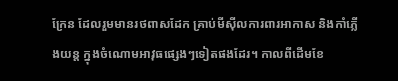ក្រែន ដែលរួមមានរថពាសដែក គ្រាប់មីស៊ីលការពារអាកាស និងកាំភ្លើងយន្ត ក្នុងចំណោមអាវុធផ្សេងៗទៀតផងដែរ។ កាលពីដើមខែ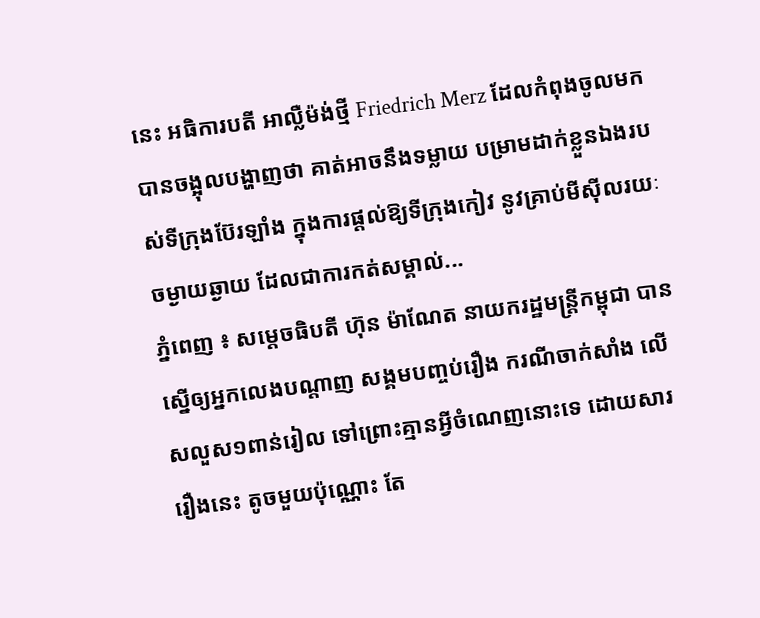នេះ អធិការបតី អាល្លឺម៉ង់ថ្មី Friedrich Merz ដែលកំពុងចូលមកបានចង្អុលបង្ហាញថា គាត់អាចនឹងទម្លាយ បម្រាមដាក់ខ្លួនឯងរបស់ទីក្រុងប៊ែរឡាំង ក្នុងការផ្តល់ឱ្យទីក្រុងកៀវ នូវគ្រាប់មីស៊ីលរយៈចម្ងាយឆ្ងាយ ដែលជាការកត់សម្គាល់...
ភ្នំពេញ ៖ សម្តេចធិបតី ហ៊ុន ម៉ាណែត នាយករដ្ឋមន្រ្តីកម្ពុជា បានស្នើឲ្យអ្នកលេងបណ្តាញ សង្គមបញ្ចប់រឿង ករណីចាក់សាំង លើសលួស១ពាន់រៀល ទៅព្រោះគ្មានអ្វីចំណេញនោះទេ ដោយសាររឿងនេះ តូចមួយប៉ុណ្ណោះ តែ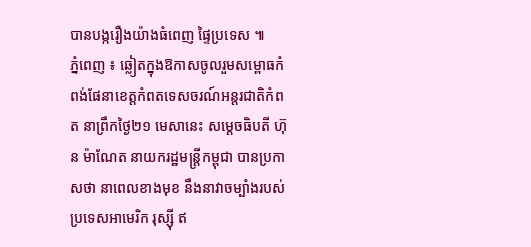បានបង្ករឿងយ៉ាងធំពេញ ផ្ទៃប្រទេស ៕
ភ្នំពេញ ៖ ឆ្លៀតក្នុងឱកាសចូលរួមសម្ពោធកំពង់ផែនាខេត្តកំពតទេសចរណ៍អន្តរជាតិកំពត នាព្រឹកថ្ងៃ២១ មេសានេះ សម្តេចធិបតី ហ៊ុន ម៉ាណែត នាយករដ្ឋមន្រ្តីកម្ពុជា បានប្រកាសថា នាពេលខាងមុខ នឹងនាវាចម្បាំងរបស់ប្រទេសអាមេរិក រុស្ស៊ី ឥ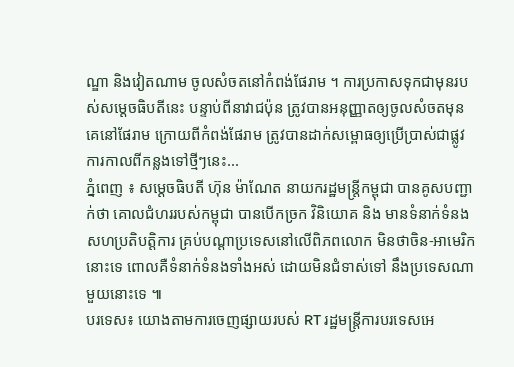ណ្ឌា និងវៀតណាម ចូលសំចតនៅកំពង់ផែរាម ។ ការប្រកាសទុកជាមុនរបស់សម្តេចធិបតីនេះ បន្ទាប់ពីនាវាជប៉ុន ត្រូវបានអនុញ្ញាតឲ្យចូលសំចតមុនគេនៅផែរាម ក្រោយពីកំពង់ផែរាម ត្រូវបានដាក់សម្ពោធឲ្យប្រើប្រាស់ជាផ្លូវការកាលពីកន្លងទៅថ្មីៗនេះ...
ភ្នំពេញ ៖ សម្ដេចធិបតី ហ៊ុន ម៉ាណែត នាយករដ្ឋមន្រ្តីកម្ពុជា បានគូសបញ្ជាក់ថា គោលជំហររបស់កម្ពុជា បានបើកច្រក វិនិយោគ និង មានទំនាក់ទំនងសហប្រតិបត្តិការ គ្រប់បណ្ដាប្រទេសនៅលើពិភពលោក មិនថាចិន-អាមេរិកនោះទេ ពោលគឺទំនាក់ទំនងទាំងអស់ ដោយមិនជំទាស់ទៅ នឹងប្រទេសណាមួយនោះទេ ៕
បរទេស៖ យោងតាមការចេញផ្សាយរបស់ RT រដ្ឋមន្ត្រីការបរទេសអេ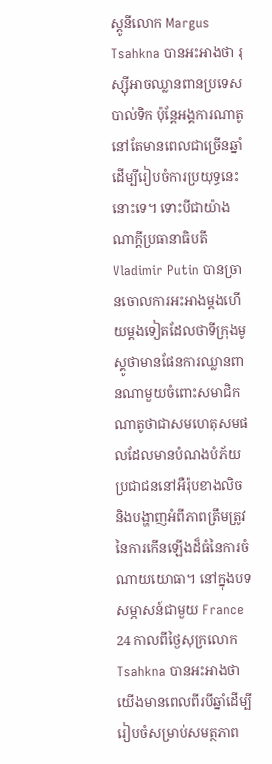ស្តូនីលោក Margus Tsahkna បានអះអាងថា រុស្ស៊ីអាចឈ្លានពានប្រទេសបាល់ទិក ប៉ុន្តែអង្គការណាតូនៅតែមានពេលជាច្រើនឆ្នាំដើម្បីរៀបចំការប្រយុទ្ធនេះនោះទេ។ ទោះបីជាយ៉ាងណាក្តីប្រធានាធិបតី Vladimir Putin បានច្រានចោលការអះអាងម្តងហើយម្តងទៀតដែលថាទីក្រុងមូស្គូថាមានផែនការឈ្លានពានណាមួយចំពោះសមាជិកណាតូថាជាសមហេតុសមផលដែលមានបំណងបំភ័យប្រជាជននៅអឺរ៉ុបខាងលិច និងបង្ហាញអំពីភាពត្រឹមត្រូវនៃការកើនឡើងដ៏ធំនៃការចំណាយយោធា។ នៅក្នុងបទសម្ភាសន៍ជាមួយ France 24 កាលពីថ្ងៃសុក្រលោក Tsahkna បានអះអាងថា យើងមានពេលពីរបីឆ្នាំដើម្បីរៀបចំសម្រាប់សមត្ថភាព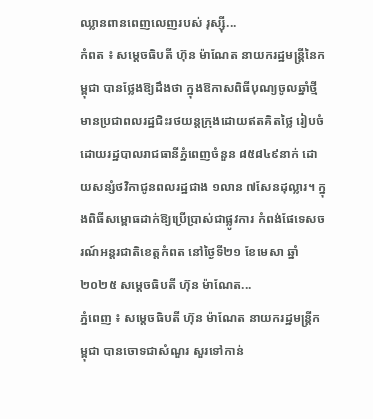ឈ្លានពានពេញលេញរបស់ រុស្ស៊ី...
កំពត ៖ សម្ដេចធិបតី ហ៊ុន ម៉ាណែត នាយករដ្ឋមន្ដ្រីនៃកម្ពុជា បានថ្លែងឱ្យដឹងថា ក្នុងឱកាសពិធីបុណ្យចូលឆ្នាំថ្មី មានប្រជាពលរដ្ឋជិះរថយន្ដក្រុងដោយឥតគិតថ្លៃ រៀបចំដោយរដ្ឋបាលរាជធានីភ្នំពេញចំនួន ៨៥៨៤៩នាក់ ដោយសន្សំថវិកាជូនពលរដ្ឋជាង ១លាន ៧សែនដុល្លារ។ ក្នុងពិធីសម្ពោធដាក់ឱ្យប្រើប្រាស់ជាផ្លូវការ កំពង់ផែទេសចរណ៍អន្តរជាតិខេត្តកំពត នៅថ្ងៃទី២១ ខែមេសា ឆ្នាំ២០២៥ សម្ដេចធិបតី ហ៊ុន ម៉ាណែត...
ភ្នំពេញ ៖ សម្តេចធិបតី ហ៊ុន ម៉ាណែត នាយករដ្ឋមន្រ្តីកម្ពុជា បានចោទជាសំណួរ សួរទៅកាន់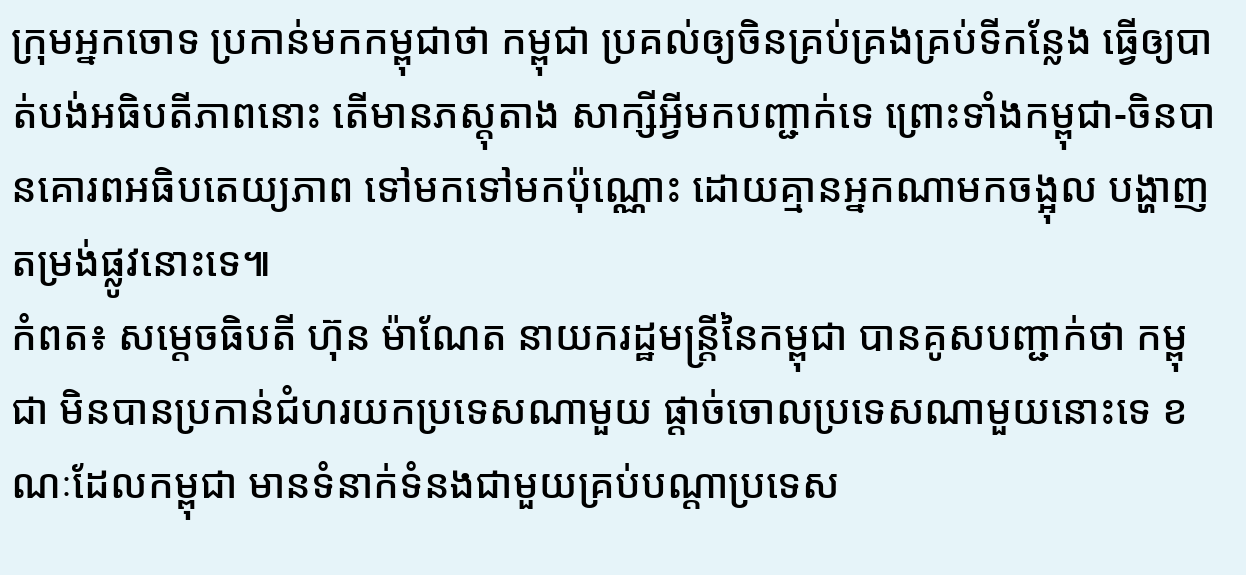ក្រុមអ្នកចោទ ប្រកាន់មកកម្ពុជាថា កម្ពុជា ប្រគល់ឲ្យចិនគ្រប់គ្រងគ្រប់ទីកន្លែង ធ្វើឲ្យបាត់បង់អធិបតីភាពនោះ តើមានភស្តុតាង សាក្សីអ្វីមកបញ្ជាក់ទេ ព្រោះទាំងកម្ពុជា-ចិនបានគោរពអធិបតេយ្យភាព ទៅមកទៅមកប៉ុណ្ណោះ ដោយគ្មានអ្នកណាមកចង្អុល បង្ហាញតម្រង់ផ្លូវនោះទេ៕
កំពត៖ សម្តេចធិបតី ហ៊ុន ម៉ាណែត នាយករដ្ឋមន្ត្រីនៃកម្ពុជា បានគូសបញ្ជាក់ថា កម្ពុជា មិនបានប្រកាន់ជំហរយកប្រទេសណាមួយ ផ្តាច់ចោលប្រទេសណាមួយនោះទេ ខណៈដែលកម្ពុជា មានទំនាក់ទំនងជាមួយគ្រប់បណ្តាប្រទេស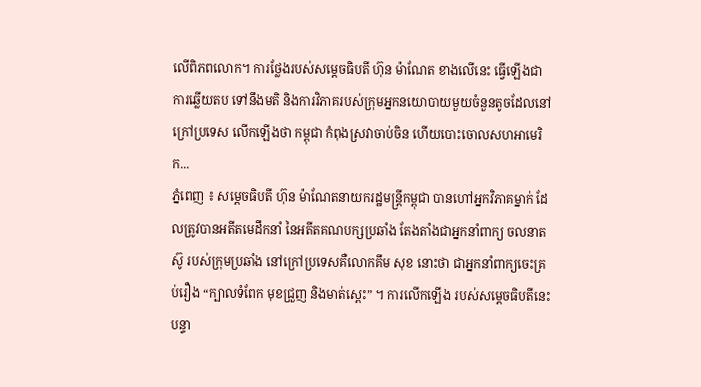លើពិភពលោក។ ការថ្លែងរបស់សម្តេចធិបតី ហ៊ុន ម៉ាណែត ខាងលើនេះ ធ្វើឡើងជាការឆ្លើយតប ទៅនឹងមតិ និងការវិភាគរបស់ក្រុមអ្នកនយោបាយមួយចំនួនតូចដែលនៅក្រៅប្រទេស លើកឡើងថា កម្ពុជា កំពុងស្រវាចាប់ចិន ហើយបោះចោលសហអាមេរិក...
ភ្នំពេញ ៖ សម្តេចធិបតី ហ៊ុន ម៉ាណែតនាយករដ្ឋមន្រ្តីកម្ពុជា បានហៅអ្នកវិភាគម្នាក់ ដែលត្រូវបានអតីតមេដឹកនាំ នៃអតីតគណបក្សប្រឆាំង តែងតាំងជាអ្នកនាំពាក្យ ចលនាតស៊ូ របស់ក្រុមប្រឆាំង នៅក្រៅប្រទេសគឺលោកគឹម សុខ នោះថា ជាអ្នកនាំពាក្យចេះគ្រប់រឿង “ក្បាលទំពែក មុខជ្រួញ និងមាត់ស្ពេះ” ។ ការលើកឡើង របស់សម្តេចធិបតីនេះ បន្ទា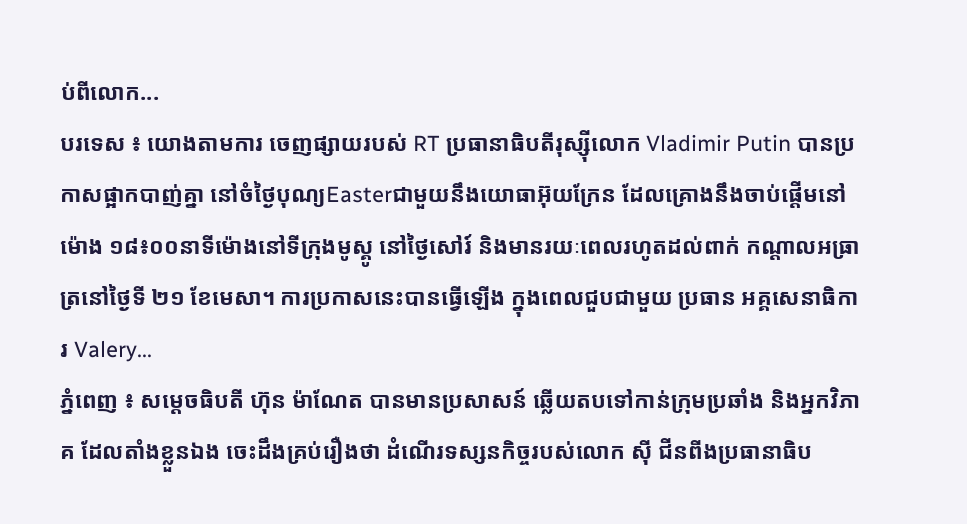ប់ពីលោក...
បរទេស ៖ យោងតាមការ ចេញផ្សាយរបស់ RT ប្រធានាធិបតីរុស្ស៊ីលោក Vladimir Putin បានប្រកាសផ្អាកបាញ់គ្នា នៅចំថ្ងៃបុណ្យEasterជាមួយនឹងយោធាអ៊ុយក្រែន ដែលគ្រោងនឹងចាប់ផ្តើមនៅម៉ោង ១៨៖០០នាទីម៉ោងនៅទីក្រុងមូស្គូ នៅថ្ងៃសៅរ៍ និងមានរយៈពេលរហូតដល់ពាក់ កណ្តាលអធ្រាត្រនៅថ្ងៃទី ២១ ខែមេសា។ ការប្រកាសនេះបានធ្វើឡើង ក្នុងពេលជួបជាមួយ ប្រធាន អគ្គសេនាធិការ Valery...
ភ្នំពេញ ៖ សម្តេចធិបតី ហ៊ុន ម៉ាណែត បានមានប្រសាសន៍ ឆ្លើយតបទៅកាន់ក្រុមប្រឆាំង និងអ្នកវិភាគ ដែលតាំងខ្លួនឯង ចេះដឹងគ្រប់រឿងថា ដំណើរទស្សនកិច្ចរបស់លោក ស៊ី ជីនពីងប្រធានាធិប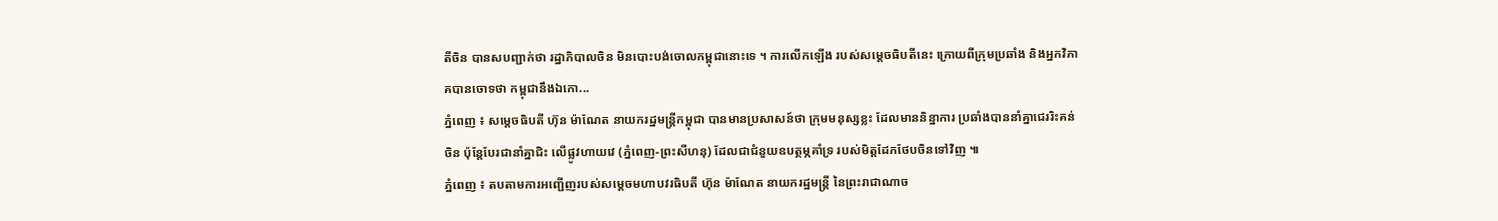តីចិន បានសបញ្ជាក់ថា រដ្ឋាភិបាលចិន មិនបោះបង់ចោលកម្ពុជានោះទេ ។ ការលើកឡើង របស់សម្តេចធិបតីនេះ ក្រោយពីក្រុមប្រឆាំង និងអ្នកវិភាគបានចោទថា កម្ពុជានឹងឯកោ...
ភ្នំពេញ ៖ សម្តេចធិបតី ហ៊ុន ម៉ាណែត នាយករដ្ឋមន្រ្តីកម្ពុជា បានមានប្រសាសន៍ថា ក្រុមមនុស្សខ្លះ ដែលមាននិន្នាការ ប្រឆាំងបាននាំគ្នាជេររិះគន់ចិន ប៉ុន្តែបែរជានាំគ្នាជិះ លើផ្លូវហាយវេ (ភ្នំពេញ-ព្រះសីហនុ) ដែលជាជំនួយឧបត្ថម្ភគាំទ្រ របស់មិត្តដែកថែបចិនទៅវិញ ៕
ភ្នំពេញ ៖ តបតាមការអញ្ជើញរបស់សម្តេចមហាបវរធិបតី ហ៊ុន ម៉ាណែត នាយករដ្ឋមន្ត្រី នៃព្រះរាជាណាច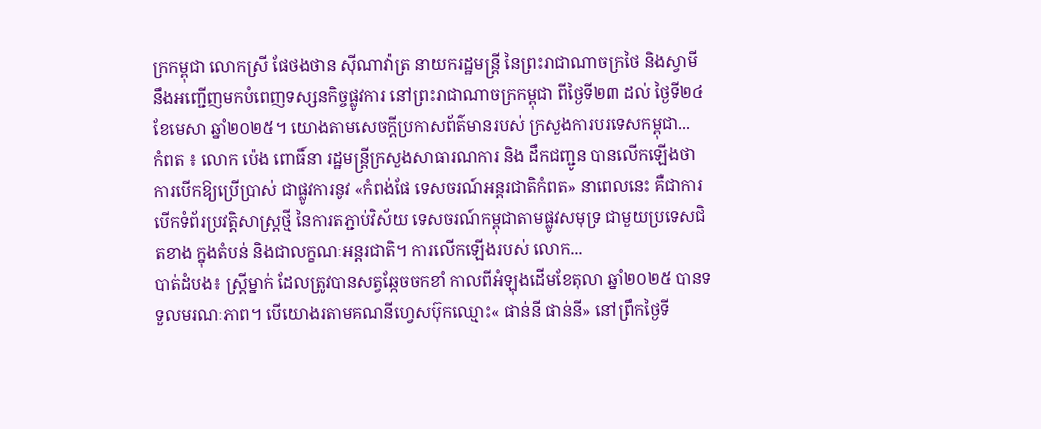ក្រកម្ពុជា លោកស្រី ផែថងថាន ស៊ីណាវ៉ាត្រ នាយករដ្ឋមន្ត្រី នៃព្រះរាជាណាចក្រថៃ និងស្វាមី នឹងអញ្ជើញមកបំពេញទស្សនកិច្ចផ្លូវការ នៅព្រះរាជាណាចក្រកម្ពុជា ពីថ្ងៃទី២៣ ដល់ ថ្ងៃទី២៤ ខែមេសា ឆ្នាំ២០២៥។ យោងតាមសេចក្ដីប្រកាសព័ត៌មានរបស់ ក្រសួងការបរទេសកម្ពុជា...
កំពត ៖ លោក ប៉េង ពោធិ៍នា រដ្ឋមន្ត្រីក្រសួងសាធារណការ និង ដឹកជញ្ជូន បានលើកឡើងថា ការបើកឱ្យប្រើប្រាស់ ជាផ្លូវការនូវ «កំពង់ផែ ទេសចរណ៍អន្តរជាតិកំពត» នាពេលនេះ គឺជាការបើកទំព័រប្រវត្តិសាស្ត្រថ្មី នៃការតភ្ជាប់វិស័យ ទេសចរណ៍កម្ពុជាតាមផ្លូវសមុទ្រ ជាមួយប្រទេសជិតខាង ក្នុងតំបន់ និងជាលក្ខណៈអន្តរជាតិ។ ការលើកឡើងរបស់ លោក...
បាត់ដំបង៖ ស្រ្តីម្នាក់ ដែលត្រូវបានសត្វឆ្កែចចកខាំ កាលពីអំឡុងដើមខែតុលា ឆ្នាំ២០២៥ បានទទួលមរណៈភាព។ បើយោងរតាមគណនីហ្វេសប៊ុកឈ្មោះ« ផាន់នី ផាន់នី» នៅព្រឹកថ្ងៃទី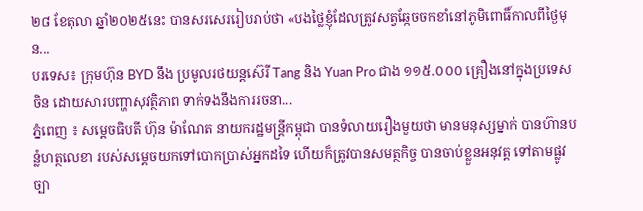២៨ ខែតុលា ឆ្នាំ២០២៥នេះ បានសរសេររៀបរាប់ថា «បងថ្លៃខ្ញុំដែលត្រូវសត្វឆ្កែចចកខាំនៅភូមិពោធិ៍កាលពីថ្ងៃមុន...
បរទេស៖ ក្រុមហ៊ុន BYD នឹង ប្រមូលរថយន្តស៊េរី Tang និង Yuan Pro ជាង ១១៥.០០០ គ្រឿងនៅក្នុងប្រទេសចិន ដោយសារបញ្ហាសុវត្ថិភាព ទាក់ទងនឹងការរចនា...
ភ្នំពេញ ៖ សម្តេចធិបតី ហ៊ុន ម៉ាណែត នាយករដ្ឋមន្រ្តីកម្ពុជា បានទំលាយរឿងមួយថា មានមនុស្សម្នាក់ បានហ៊ានបន្លំហត្ថលេខា របស់សម្ដេចយកទៅបោកប្រាស់អ្នកដទៃ ហើយក៏ត្រូវបានសមត្ថកិច្ច បានចាប់ខ្លួនអនុវត្ត ទៅតាមផ្លូវច្បា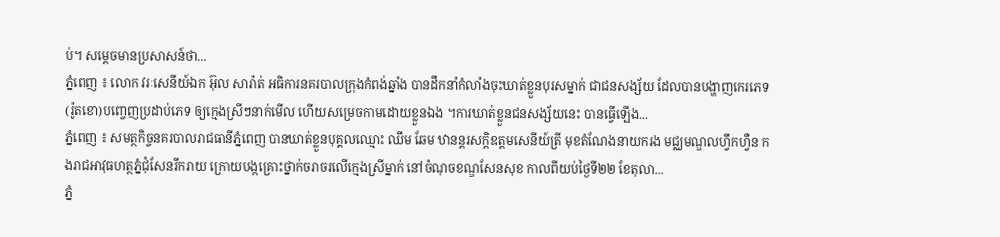ប់។ សម្ដេចមានប្រសាសន៍ថា...
ភ្នំពេញ ៖ លោក វរៈសេនីយ៍ឯក អ៊ុល សារ៉ាត់ អធិការនគរបាលក្រុងកំពង់ឆ្នាំង បានដឹកនាំកំលាំងចុះឃាត់ខ្លួនបុរសម្នាក់ ជាជនសង្ស័យ ដែលបានបង្ហាញកេរភេទ(រ៉ូតខោ)បញ្ចេញប្រដាប់ភេទ ឲ្យក្មេងស្រីៗនាក់មើល ហើយសម្រេចកាមដោយខ្លួនឯង ។ការឃាត់ខ្លួនជនសង្ស័យនេះ បានធ្វើឡើង...
ភ្នំពេញ ៖ សមត្ថកិច្ចនគរបាលរាជធានីភ្នំពេញ បានឃាត់ខ្លួនបុគ្គលឈ្មោះ ឈឹម ឆែម ឋានន្តរសក្តិឧត្តមសេនីយ៍ត្រី មុខតំណែងនាយករង មជ្ឈមណ្ឌលហ្វឹកហ្វឺន កងរាជអាវុធហត្ថភ្នំជុំសែនរីករាយ ក្រោយបង្កគ្រោះថ្នាក់ចរាចរលើក្មេងស្រីម្នាក់ នៅចំណុចខណ្ឌសែនសុខ កាលពីយប់ថ្ងៃទី២២ ខែតុលា...
ភ្នំ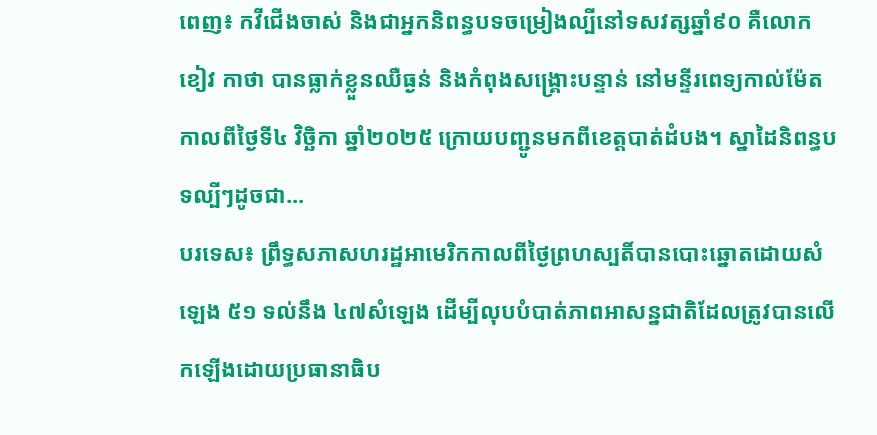ពេញ៖ កវីជើងចាស់ និងជាអ្នកនិពន្ធបទចម្រៀងល្បីនៅទសវត្សឆ្នាំ៩០ គឺលោក ខៀវ កាថា បានធ្លាក់ខ្លួនឈឺធ្ងន់ និងកំពុងសង្គ្រោះបន្ទាន់ នៅមន្ទីរពេទ្យកាល់ម៉ែត កាលពីថ្ងៃទី៤ វិច្ឆិកា ឆ្នាំ២០២៥ ក្រោយបញ្ជូនមកពីខេត្តបាត់ដំបង។ ស្នាដៃនិពន្ធបទល្បីៗដូចជា...
បរទេស៖ ព្រឹទ្ធសភាសហរដ្ឋអាមេរិកកាលពីថ្ងៃព្រហស្បតិ៍បានបោះឆ្នោតដោយសំឡេង ៥១ ទល់នឹង ៤៧សំឡេង ដើម្បីលុបបំបាត់ភាពអាសន្នជាតិដែលត្រូវបានលើកឡើងដោយប្រធានាធិប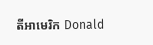តីអាមេរិក Donald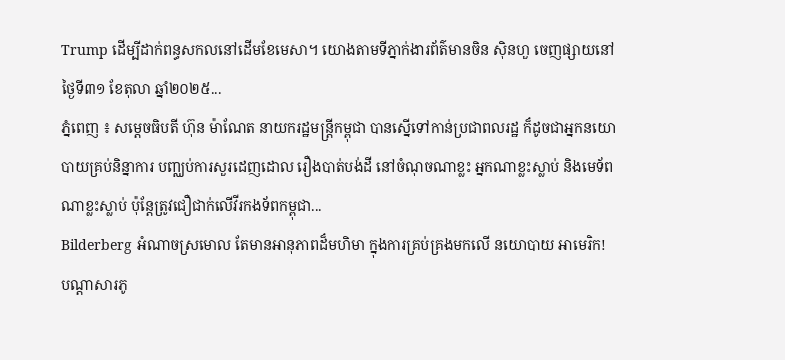Trump ដើម្បីដាក់ពន្ធសកលនៅដើមខែមេសា។ យោងតាមទីភ្នាក់ងារព័ត៌មានចិន ស៊ិនហួ ចេញផ្សាយនៅថ្ងៃទី៣១ ខែតុលា ឆ្នាំ២០២៥...
ភ្នំពេញ ៖ សម្តេចធិបតី ហ៊ុន ម៉ាណែត នាយករដ្ឋមន្រ្តីកម្ពុជា បានស្នើទៅកាន់ប្រជាពលរដ្ឋ ក៏ដូចជាអ្នកនយោបាយគ្រប់និន្នាការ បញ្ឈប់ការសួរដេញដោល រឿងបាត់បង់ដី នៅចំណុចណាខ្លះ អ្នកណាខ្លះស្លាប់ និងមេទ័ពណាខ្លះស្លាប់ ប៉ុន្តែត្រូវជឿជាក់លើវីរកងទ័ពកម្ពុជា...
Bilderberg អំណាចស្រមោល តែមានអានុភាពដ៏មហិមា ក្នុងការគ្រប់គ្រងមកលើ នយោបាយ អាមេរិក!
បណ្ដាសារភូ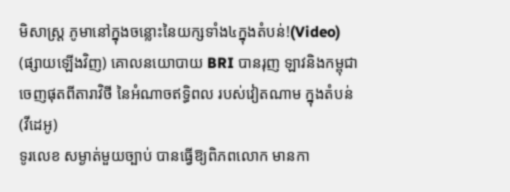មិសាស្រ្ត ភូមានៅក្នុងចន្លោះនៃយក្សទាំង៤ក្នុងតំបន់!(Video)
(ផ្សាយឡើងវិញ) គោលនយោបាយ BRI បានរុញ ឡាវនិងកម្ពុជា ចេញផុតពីតារាវិថី នៃអំណាចឥទ្ធិពល របស់វៀតណាម ក្នុងតំបន់ (វីដេអូ)
ទូរលេខ សម្ងាត់មួយច្បាប់ បានធ្វើឱ្យពិភពលោក មានកា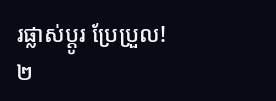រផ្លាស់ប្ដូរ ប្រែប្រួល!
២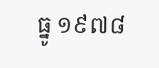ធ្នូ ១៩៧៨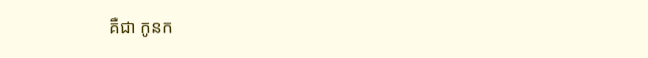គឺជា កូនក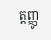ត្តញ្ញូ